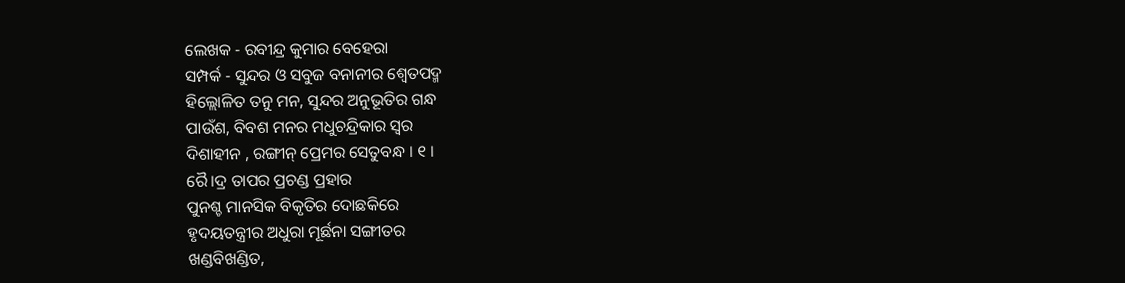ଲେଖକ - ରବୀନ୍ଦ୍ର କୁମାର ବେହେରା
ସମ୍ପର୍କ - ସୁନ୍ଦର ଓ ସବୁଜ ବନାନୀର ଶ୍ୱେତପଦ୍ମ
ହିଲ୍ଲୋଳିତ ତନୁ ମନ, ସୁନ୍ଦର ଅନୁଭୂତିର ଗନ୍ଧ
ପାଉଁଶ, ବିବଶ ମନର ମଧୁଚନ୍ଦ୍ରିକାର ସ୍ବର
ଦିଶାହୀନ , ରଙ୍ଗୀନ୍ ପ୍ରେମର ସେତୁବନ୍ଧ । ୧ ।
ରୈ।ଦ୍ର ତାପର ପ୍ରଚଣ୍ଡ ପ୍ରହାର
ପୁନଶ୍ଚ ମାନସିକ ବିକୃତିର ଦୋଛକିରେ
ହୃଦୟତନ୍ତ୍ରୀର ଅଧୁରା ମୂର୍ଛନା ସଙ୍ଗୀତର
ଖଣ୍ଡବିଖଣ୍ଡିତ,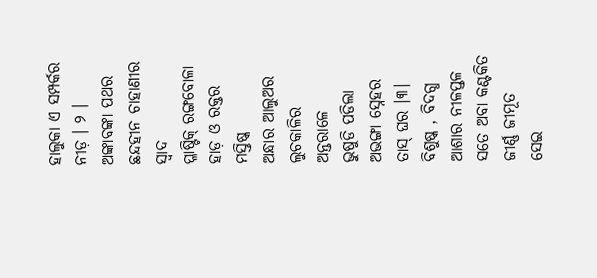ହାଲୁକା ଏ ସମ୍ପର୍କର ନୀଡ଼ । ୨ ।
ଅଙ୍କାବଙ୍କା ପଥର ଛନ୍ଦହୀନ ଚାହାଣୀର ସ୍ବାଦ
ପ୍ଳାଷ୍ଟିକ୍ ରଙ୍ଗବୋଳା ହାଡ଼ ଓ ରକ୍ତର ମସ୍ତିଷ୍କ
ଅନ୍ଧାର ଆଲୁଅର ଲୁଚକାଳିର ଅନ୍ତରାଳେ
ଭୁଷୁଡି ପଡିଲା ଅଭଙ୍ଗା ସ୍ନେହର ତାସ୍ ଘର ।୩।
ବିଶୁଷ୍କ , ବିଦଗ୍ଧ ଆଶାର ନୀଳପ୍ତଳ
ସତେ ଅବା କଣ୍ଟକିତ ଜୀର୍ଣ୍ଣ ଜୀମୂତ
ସେଇ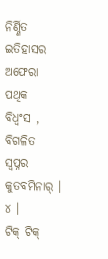ନିର୍ଣ୍ଣିତ ଇତିହାସର ଅଫେରା ପଥିକ
ବିଧ୍ବଂସ , ବିଗଳିତ ସ୍ବପ୍ନର କୁତବମିନାର୍ । ୪ ।
ଟିକ୍ ଟିକ୍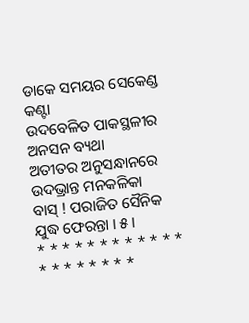ଡାକେ ସମୟର ସେକେଣ୍ଡ କଣ୍ଟା
ଉଦବେଳିତ ପାକସ୍ଥଳୀର ଅନସନ ବ୍ୟଥା
ଅତୀତର ଅନୁସନ୍ଧାନରେ ଉଦଭ୍ରାନ୍ତ ମନକଳିକା
ବାସ୍ ! ପରାଜିତ ସୈନିକ ଯୁଦ୍ଧ ଫେରନ୍ତା । ୫ ।
* * * * * * * * * * * * * * * * * * * *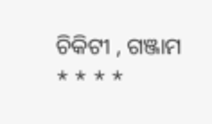ଚିକିଟୀ , ଗଞ୍ଜାମ
* * * *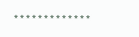* * * * * * * * * * * * *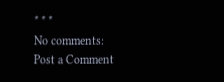* * *
No comments:
Post a Comment